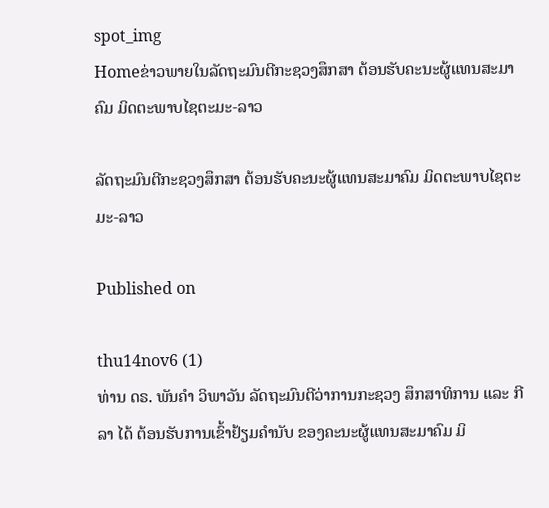spot_img
Homeຂ່າວພາຍໃນລັດຖະມົນຕີກະຊວງສຶກສາ ຕ້ອນຮັບຄະນະຜູ້ແທນສະມາຄົມ ມິດຕະພາບໄຊຕະມະ-ລາວ

ລັດຖະມົນຕີກະຊວງສຶກສາ ຕ້ອນຮັບຄະນະຜູ້ແທນສະມາຄົມ ມິດຕະພາບໄຊຕະມະ-ລາວ

Published on

thu14nov6 (1)
ທ່ານ ດຣ. ພັນຄຳ ວິພາວັນ ລັດຖະມົນຕີວ່າການກະຊວງ ສຶກສາທິການ ແລະ ກີລາ ໄດ້ ຕ້ອນຮັບການເຂົ້າຢ້ຽມຄຳນັບ ຂອງຄະນະຜູ້ແທນສະມາຄົມ ມິ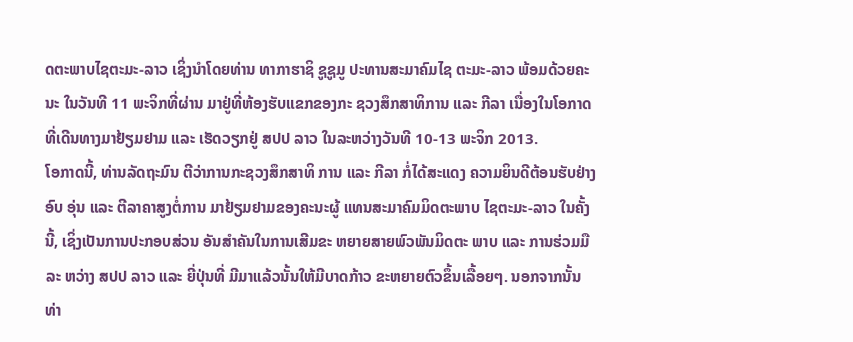ດຕະພາບໄຊຕະມະ-ລາວ ເຊິ່ງນຳໂດຍທ່ານ ທາກາຮາຊິ ຊູຊູມູ ປະທານສະມາຄົມໄຊ ຕະມະ-ລາວ ພ້ອມດ້ວຍຄະ ນະ ໃນວັນທີ 11 ພະຈິກທີ່ຜ່ານ ມາຢູ່ທີ່ຫ້ອງຮັບແຂກຂອງກະ ຊວງສຶກສາທິການ ແລະ ກີລາ ເນື່ອງໃນໂອກາດທີ່ເດີນທາງມາຢ້ຽມຢາມ ແລະ ເຮັດວຽກຢູ່ ສປປ ລາວ ໃນລະຫວ່າງວັນທີ 10-13 ພະຈິກ 2013.
ໂອກາດນີ້, ທ່ານລັດຖະມົນ ຕີວ່າການກະຊວງສຶກສາທິ ການ ແລະ ກີລາ ກໍ່ໄດ້ສະແດງ ຄວາມຍິນດີຕ້ອນຮັບຢ່າງອົບ ອຸ່ນ ແລະ ຕີລາຄາສູງຕໍ່ການ ມາຢ້ຽມຢາມຂອງຄະນະຜູ້ ແທນສະມາຄົມມິດຕະພາບ ໄຊຕະມະ-ລາວ ໃນຄັ້ງນີ້, ເຊິ່ງເປັນການປະກອບສ່ວນ ອັນສຳຄັນໃນການເສີມຂະ ຫຍາຍສາຍພົວພັນມິດຕະ ພາບ ແລະ ການຮ່ວມມືລະ ຫວ່າງ ສປປ ລາວ ແລະ ຍີ່ປຸ່ນທີ່ ມີມາແລ້ວນັ້ນໃຫ້ມີບາດກ້າວ ຂະຫຍາຍຕົວຂຶ້ນເລື້ອຍໆ. ນອກຈາກນັ້ນທ່າ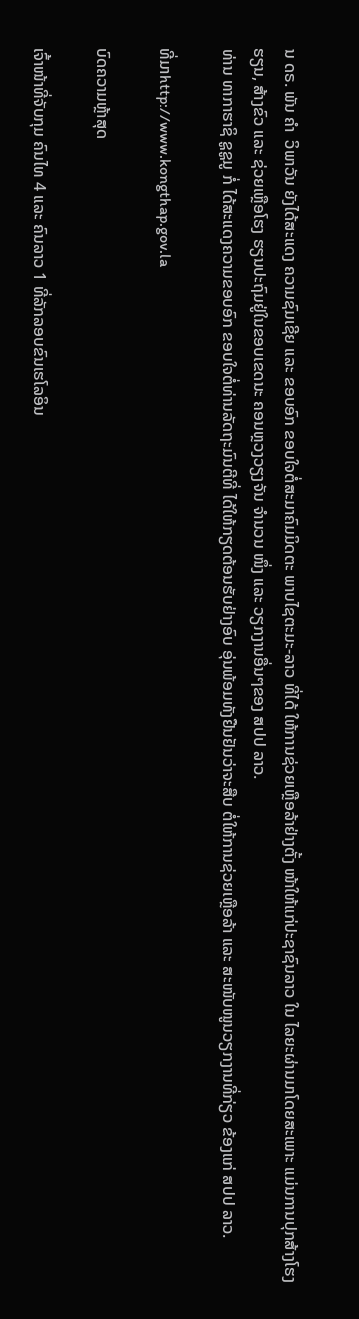ນ ດຣ. ພັນ ຄຳ  ວິພາວັນ ຍັງໄດ້ສະແດງ ຄວາມຊົມເຊີຍ ແລະ ຂອບອົກ ຂອບໃຈຕໍ່ສະມາຄົມມິດຕະ ພາບໄຊຕະມະ-ລາວ ທີ່ໄດ້ ໃຫ້ການຊ່ວຍເຫຼືອລ້າຢ່າງຕັ້ງ ໜ້າໃຫ້ແກ່ປະຊາຊົນລາວ ໃນ ໄລຍະຜ່ານມາໂດຍສະເພາະ ແມ່ນການປຸກສ້າງໂຮງຮຽນ, ສ້າງຂົວ ແລະ ຊ່ວຍເຫຼືອໂຮງ ຮຽນປະຖົມຢູ່ໃນຂອບເຂດນະ ຄອນຫຼວງວຽງຈັນ ຈຳນວນ ໜຶ່ງ ແລະ ວຽກງານອື່ນໆຂອງ ສປປ ລາວ.
ທ່ານ ທາກາຮາຊິ ຊູຊູມູ ກໍ່ ໄດ້ສະແດງຄວາມຂອບອົກ ຂອບໃຈຕໍ່ທ່ານລັດຖະມົນຕີທີ່ ໄດ້ໃຫ້ກຽດຕ້ອນຮັບຢ່າງອົບ ອຸ່ນພ້ອມທັງຢືນຢັນວ່າຈະສືບ ຕໍ່ໃຫ້ການຊ່ວຍເຫຼືອລ້າ ແລະ ສະໜັບໜູນວຽກງານທີ່ກ່ຽວ ຂ້ອງແກ່ ສປປ ລາວ.

ທີ່ມາhttp://www.kongthap.gov.la

ບົດຄວາມຫຼ້າສຸດ

ເຈົ້າໜ້າທີ່ຈັບກຸມ ຄົນໄທ 4 ແລະ ຄົນລາວ 1 ທີ່ລັກລອບຂົນເຮໂລອິນ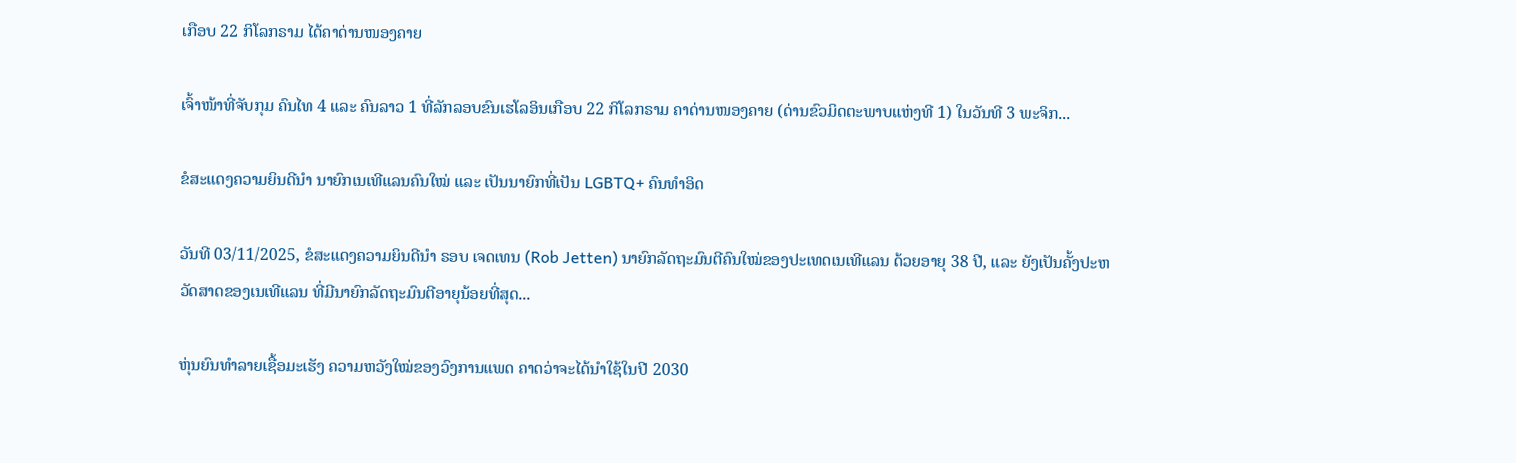ເກືອບ 22 ກິໂລກຣາມ ໄດ້ຄາດ່ານໜອງຄາຍ

ເຈົ້າໜ້າທີ່ຈັບກຸມ ຄົນໄທ 4 ແລະ ຄົນລາວ 1 ທີ່ລັກລອບຂົນເຮໂລອິນເກືອບ 22 ກິໂລກຣາມ ຄາດ່ານໜອງຄາຍ (ດ່ານຂົວມິດຕະພາບແຫ່ງທີ 1) ໃນວັນທີ 3 ພະຈິກ...

ຂໍສະແດງຄວາມຍິນດີນຳ ນາຍົກເນເທີແລນຄົນໃໝ່ ແລະ ເປັນນາຍົກທີ່ເປັນ LGBTQ+ ຄົນທຳອິດ

ວັນທີ 03/11/2025, ຂໍສະແດງຄວາມຍິນດີນຳ ຣອບ ເຈດເທນ (Rob Jetten) ນາຍົກລັດຖະມົນຕີຄົນໃໝ່ຂອງປະເທດເນເທີແລນ ດ້ວຍອາຍຸ 38 ປີ, ແລະ ຍັງເປັນຄັ້ງປະຫວັດສາດຂອງເນເທີແລນ ທີ່ມີນາຍົກລັດຖະມົນຕີອາຍຸນ້ອຍທີ່ສຸດ...

ຫຸ່ນຍົນທຳລາຍເຊື້ອມະເຮັງ ຄວາມຫວັງໃໝ່ຂອງວົງການແພດ ຄາດວ່າຈະໄດ້ນໍາໃຊ້ໃນປີ 2030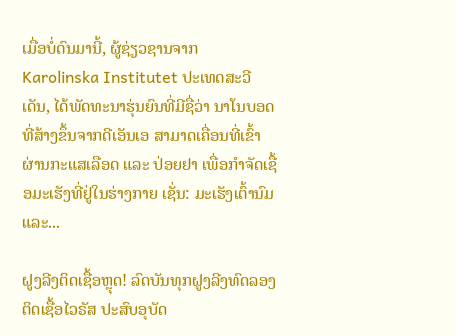ເມື່ອບໍ່ດົນມານີ້, ຜູ້ຊ່ຽວຊານຈາກ Karolinska Institutet ປະເທດສະວີເດັນ, ໄດ້ພັດທະນາຮຸ່ນຍົນທີ່ມີຊື່ວ່າ ນາໂນບອດທີ່ສ້າງຂຶ້ນຈາກດີເອັນເອ ສາມາດເຄື່ອນທີ່ເຂົ້າຜ່ານກະແສເລືອດ ແລະ ປ່ອຍຢາ ເພື່ອກຳຈັດເຊື້ອມະເຮັງທີ່ຢູ່ໃນຮ່າງກາຍ ເຊັ່ນ: ມະເຮັງເຕົ້ານົມ ແລະ...

ຝູງລີງຕິດເຊື້ອຫຼຸດ! ລົດບັນທຸກຝູງລີງທົດລອງຕິດເຊື້ອໄວຣັສ ປະສົບອຸບັດ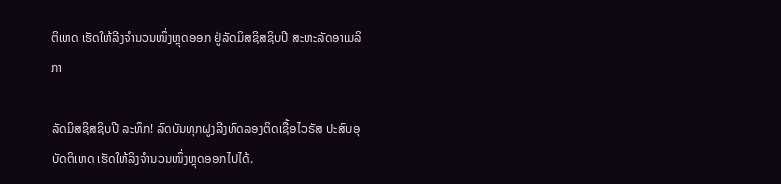ຕິເຫດ ເຮັດໃຫ້ລີງຈຳນວນໜຶ່ງຫຼຸດອອກ ຢູ່ລັດມິສຊິສຊິບປີ ສະຫະລັດອາເມລິກາ

ລັດມິສຊິສຊິບປີ ລະທຶກ! ລົດບັນທຸກຝູງລີງທົດລອງຕິດເຊື້ອໄວຣັສ ປະສົບອຸບັດຕິເຫດ ເຮັດໃຫ້ລິງຈຳນວນໜຶ່ງຫຼຸດອອກໄປໄດ້.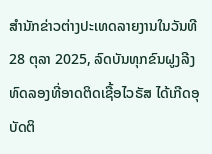ສຳນັກຂ່າວຕ່າງປະເທດລາຍງານໃນວັນທີ 28 ຕຸລາ 2025, ລົດບັນທຸກຂົນຝູງລີງທົດລອງທີ່ອາດຕິດເຊື້ອໄວຣັສ ໄດ້ເກີດອຸບັດຕິ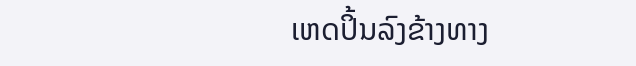ເຫດປິ້ນລົງຂ້າງທາງ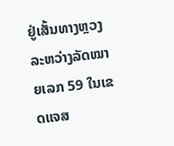ຢູ່ເສັ້ນທາງຫຼວງລະຫວ່າງລັດໝາຍເລກ 59 ໃນເຂດແຈສ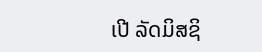ເປີ ລັດມິສຊິ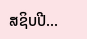ສຊິບປີ...